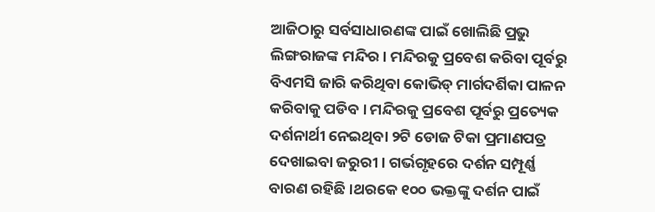ଆଜିଠାରୁ ସର୍ବସାଧାରଣଙ୍କ ପାଇଁ ଖୋଲିଛି ପ୍ରଭୁ ଲିଙ୍ଗରାଜଙ୍କ ମନ୍ଦିର । ମନ୍ଦିରକୁ ପ୍ରବେଶ କରିବା ପୂର୍ବରୁ ବିଏମସି ଜାରି କରିଥିବା କୋଭିଡ୍ ମାର୍ଗଦର୍ଶିକା ପାଳନ କରିବାକୁ ପଡିବ । ମନ୍ଦିରକୁ ପ୍ରବେଶ ପୂର୍ବରୁ ପ୍ରତ୍ୟେକ ଦର୍ଶନାର୍ଥୀ ନେଇଥିବା ୨ଟି ଡୋଜ ଟିକା ପ୍ରମାଣପତ୍ର ଦେଖାଇବା ଜରୁରୀ । ଗର୍ଭଗୃହରେ ଦର୍ଶନ ସମ୍ପୂର୍ଣ୍ଣ ବାରଣ ରହିଛି ।ଥରକେ ୧୦୦ ଭକ୍ତଙ୍କୁ ଦର୍ଶନ ପାଇଁ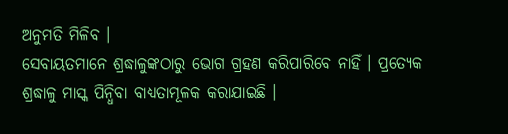ଅନୁମତି ମିଳିବ ।
ସେବାୟତମାନେ ଶ୍ରଦ୍ଧାଳୁଙ୍କଠାରୁ ଭୋଗ ଗ୍ରହଣ କରିପାରିବେ ନାହିଁ । ପ୍ରତ୍ୟେକ ଶ୍ରଦ୍ଧାଳୁ ମାସ୍କ ପିନ୍ଧିବା ବାଧ୍ୟତାମୂଳକ କରାଯାଇଛି ।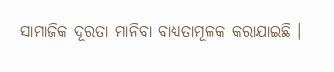ସାମାଜିକ ଦୂରତା ମାନିବା ବାଧ୍ୟତାମୂଳକ କରାଯାଇଛି ।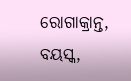ରୋଗାକ୍ରାନ୍ତ, ବୟସ୍କ,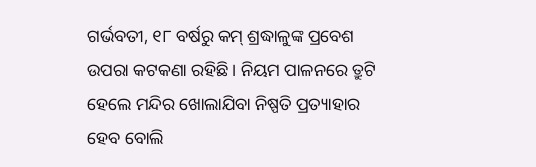ଗର୍ଭବତୀ, ୧୮ ବର୍ଷରୁ କମ୍ ଶ୍ରଦ୍ଧାଳୁଙ୍କ ପ୍ରବେଶ ଉପରା କଟକଣା ରହିଛି । ନିୟମ ପାଳନରେ ତ୍ରୁଟି ହେଲେ ମନ୍ଦିର ଖୋଲାଯିବା ନିଷ୍ପତି ପ୍ରତ୍ୟାହାର ହେବ ବୋଲି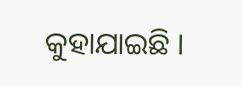କୁହାଯାଇଛି ।